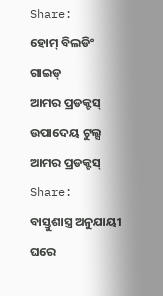Share:
ହୋମ୍ ବିଲଡିଂ ଗାଇଡ୍
ଆମର ପ୍ରଡକ୍ଟସ୍
ଉପାଦେୟ ଟୁଲ୍ସ
ଆମର ପ୍ରଡକ୍ଟସ୍
Share:
ବାସ୍ତୁଶାସ୍ତ୍ର ଅନୁଯାୟୀ ଘରେ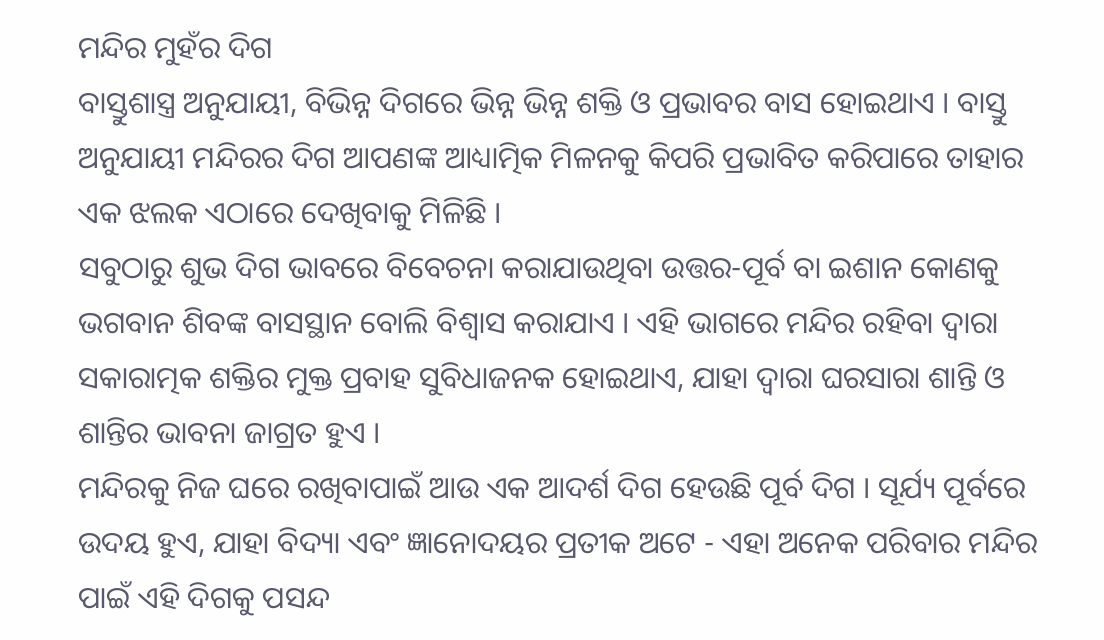ମନ୍ଦିର ମୁହଁର ଦିଗ
ବାସ୍ତୁଶାସ୍ତ୍ର ଅନୁଯାୟୀ, ବିଭିନ୍ନ ଦିଗରେ ଭିନ୍ନ ଭିନ୍ନ ଶକ୍ତି ଓ ପ୍ରଭାବର ବାସ ହୋଇଥାଏ । ବାସ୍ତୁ ଅନୁଯାୟୀ ମନ୍ଦିରର ଦିଗ ଆପଣଙ୍କ ଆଧ୍ୟାତ୍ମିକ ମିଳନକୁ କିପରି ପ୍ରଭାବିତ କରିପାରେ ତାହାର ଏକ ଝଲକ ଏଠାରେ ଦେଖିବାକୁ ମିଳିଛି ।
ସବୁଠାରୁ ଶୁଭ ଦିଗ ଭାବରେ ବିବେଚନା କରାଯାଉଥିବା ଉତ୍ତର-ପୂର୍ବ ବା ଇଶାନ କୋଣକୁ ଭଗବାନ ଶିବଙ୍କ ବାସସ୍ଥାନ ବୋଲି ବିଶ୍ୱାସ କରାଯାଏ । ଏହି ଭାଗରେ ମନ୍ଦିର ରହିବା ଦ୍ୱାରା ସକାରାତ୍ମକ ଶକ୍ତିର ମୁକ୍ତ ପ୍ରବାହ ସୁବିଧାଜନକ ହୋଇଥାଏ, ଯାହା ଦ୍ୱାରା ଘରସାରା ଶାନ୍ତି ଓ ଶାନ୍ତିର ଭାବନା ଜାଗ୍ରତ ହୁଏ ।
ମନ୍ଦିରକୁ ନିଜ ଘରେ ରଖିବାପାଇଁ ଆଉ ଏକ ଆଦର୍ଶ ଦିଗ ହେଉଛି ପୂର୍ବ ଦିଗ । ସୂର୍ଯ୍ୟ ପୂର୍ବରେ ଉଦୟ ହୁଏ, ଯାହା ବିଦ୍ୟା ଏବଂ ଜ୍ଞାନୋଦୟର ପ୍ରତୀକ ଅଟେ - ଏହା ଅନେକ ପରିବାର ମନ୍ଦିର ପାଇଁ ଏହି ଦିଗକୁ ପସନ୍ଦ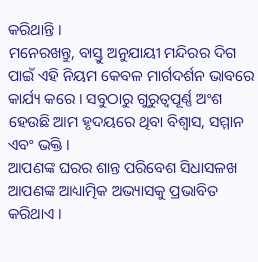କରିଥାନ୍ତି ।
ମନେରଖନ୍ତୁ, ବାସ୍ତୁ ଅନୁଯାୟୀ ମନ୍ଦିରର ଦିଗ ପାଇଁ ଏହି ନିୟମ କେବଳ ମାର୍ଗଦର୍ଶନ ଭାବରେ କାର୍ଯ୍ୟ କରେ । ସବୁଠାରୁ ଗୁରୁତ୍ୱପୂର୍ଣ୍ଣ ଅଂଶ ହେଉଛି ଆମ ହୃଦୟରେ ଥିବା ବିଶ୍ୱାସ, ସମ୍ମାନ ଏବଂ ଭକ୍ତି ।
ଆପଣଙ୍କ ଘରର ଶାନ୍ତ ପରିବେଶ ସିଧାସଳଖ ଆପଣଙ୍କ ଆଧ୍ୟାତ୍ମିକ ଅଭ୍ୟାସକୁ ପ୍ରଭାବିତ କରିଥାଏ ।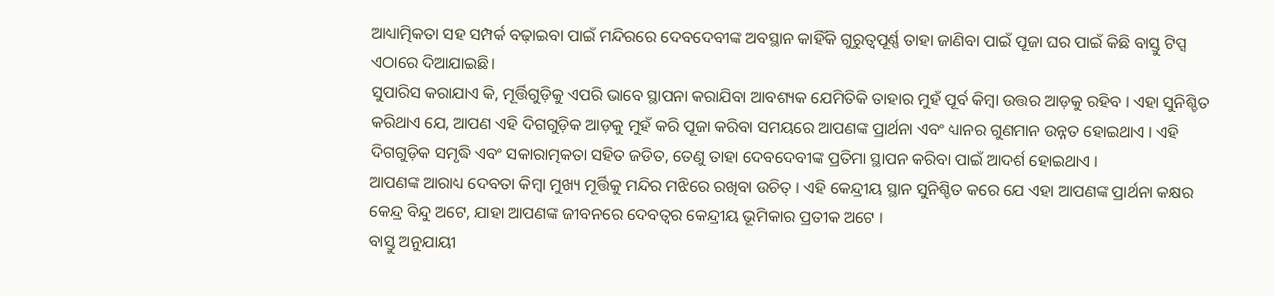ଆଧ୍ୟାତ୍ମିକତା ସହ ସମ୍ପର୍କ ବଢ଼ାଇବା ପାଇଁ ମନ୍ଦିରରେ ଦେବଦେବୀଙ୍କ ଅବସ୍ଥାନ କାହିଁକି ଗୁରୁତ୍ୱପୂର୍ଣ୍ଣ ତାହା ଜାଣିବା ପାଇଁ ପୂଜା ଘର ପାଇଁ କିଛି ବାସ୍ତୁ ଟିପ୍ସ ଏଠାରେ ଦିଆଯାଇଛି।
ସୁପାରିସ କରାଯାଏ କି, ମୂର୍ତ୍ତିଗୁଡ଼ିକୁ ଏପରି ଭାବେ ସ୍ଥାପନା କରାଯିବା ଆବଶ୍ୟକ ଯେମିତିକି ତାହାର ମୁହଁ ପୂର୍ବ କିମ୍ବା ଉତ୍ତର ଆଡ଼କୁ ରହିବ । ଏହା ସୁନିଶ୍ଚିତ କରିଥାଏ ଯେ, ଆପଣ ଏହି ଦିଗଗୁଡ଼ିକ ଆଡ଼କୁ ମୁହଁ କରି ପୂଜା କରିବା ସମୟରେ ଆପଣଙ୍କ ପ୍ରାର୍ଥନା ଏବଂ ଧ୍ୟାନର ଗୁଣମାନ ଉନ୍ନତ ହୋଇଥାଏ । ଏହି ଦିଗଗୁଡ଼ିକ ସମୃଦ୍ଧି ଏବଂ ସକାରାତ୍ମକତା ସହିତ ଜଡିତ, ତେଣୁ ତାହା ଦେବଦେବୀଙ୍କ ପ୍ରତିମା ସ୍ଥାପନ କରିବା ପାଇଁ ଆଦର୍ଶ ହୋଇଥାଏ ।
ଆପଣଙ୍କ ଆରାଧ୍ୟ ଦେବତା କିମ୍ବା ମୁଖ୍ୟ ମୂର୍ତ୍ତିକୁ ମନ୍ଦିର ମଝିରେ ରଖିବା ଉଚିତ୍ । ଏହି କେନ୍ଦ୍ରୀୟ ସ୍ଥାନ ସୁନିଶ୍ଚିତ କରେ ଯେ ଏହା ଆପଣଙ୍କ ପ୍ରାର୍ଥନା କକ୍ଷର କେନ୍ଦ୍ର ବିନ୍ଦୁ ଅଟେ, ଯାହା ଆପଣଙ୍କ ଜୀବନରେ ଦେବତ୍ୱର କେନ୍ଦ୍ରୀୟ ଭୂମିକାର ପ୍ରତୀକ ଅଟେ ।
ବାସ୍ତୁ ଅନୁଯାୟୀ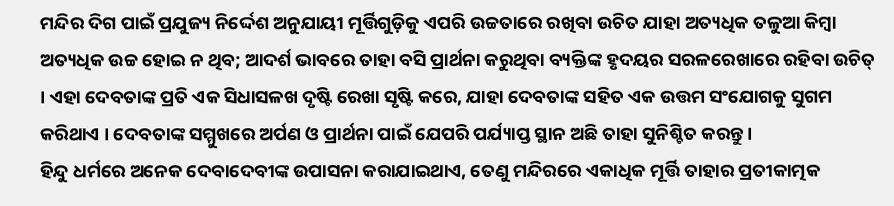ମନ୍ଦିର ଦିଗ ପାଇଁ ପ୍ରଯୁଜ୍ୟ ନିର୍ଦ୍ଦେଶ ଅନୁଯାୟୀ ମୂର୍ତ୍ତିଗୁଡ଼ିକୁ ଏପରି ଉଚ୍ଚତାରେ ରଖିବା ଉଚିତ ଯାହା ଅତ୍ୟଧିକ ତଳୁଆ କିମ୍ବା ଅତ୍ୟଧିକ ଉଚ୍ଚ ହୋଇ ନ ଥିବ; ଆଦର୍ଶ ଭାବରେ ତାହା ବସି ପ୍ରାର୍ଥନା କରୁଥିବା ବ୍ୟକ୍ତିଙ୍କ ହୃଦୟର ସରଳରେଖାରେ ରହିବା ଉଚିତ୍ । ଏହା ଦେବତାଙ୍କ ପ୍ରତି ଏକ ସିଧାସଳଖ ଦୃଷ୍ଟି ରେଖା ସୃଷ୍ଟି କରେ, ଯାହା ଦେବତାଙ୍କ ସହିତ ଏକ ଉତ୍ତମ ସଂଯୋଗକୁ ସୁଗମ କରିଥାଏ । ଦେବତାଙ୍କ ସମ୍ମୁଖରେ ଅର୍ପଣ ଓ ପ୍ରାର୍ଥନା ପାଇଁ ଯେପରି ପର୍ଯ୍ୟାପ୍ତ ସ୍ଥାନ ଅଛି ତାହା ସୁନିଶ୍ଚିତ କରନ୍ତୁ ।
ହିନ୍ଦୁ ଧର୍ମରେ ଅନେକ ଦେବାଦେବୀଙ୍କ ଉପାସନା କରାଯାଇଥାଏ, ତେଣୁ ମନ୍ଦିରରେ ଏକାଧିକ ମୂର୍ତ୍ତି ତାହାର ପ୍ରତୀକାତ୍ମକ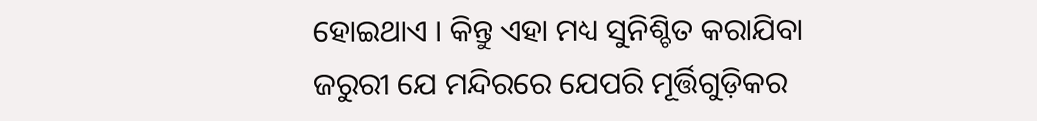ହୋଇଥାଏ । କିନ୍ତୁ ଏହା ମଧ୍ୟ ସୁନିଶ୍ଚିତ କରାଯିବା ଜରୁରୀ ଯେ ମନ୍ଦିରରେ ଯେପରି ମୂର୍ତ୍ତିଗୁଡ଼ିକର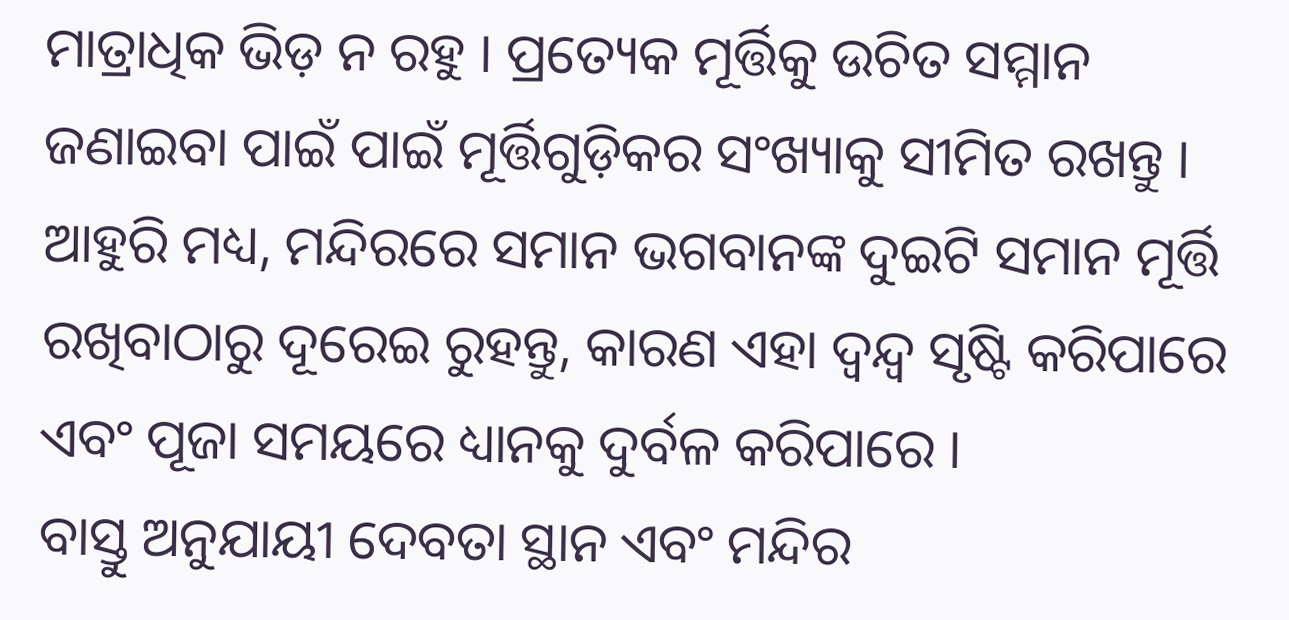ମାତ୍ରାଧିକ ଭିଡ଼ ନ ରହୁ । ପ୍ରତ୍ୟେକ ମୂର୍ତ୍ତିକୁ ଉଚିତ ସମ୍ମାନ ଜଣାଇବା ପାଇଁ ପାଇଁ ମୂର୍ତ୍ତିଗୁଡ଼ିକର ସଂଖ୍ୟାକୁ ସୀମିତ ରଖନ୍ତୁ । ଆହୁରି ମଧ୍ୟ, ମନ୍ଦିରରେ ସମାନ ଭଗବାନଙ୍କ ଦୁଇଟି ସମାନ ମୂର୍ତ୍ତି ରଖିବାଠାରୁ ଦୂରେଇ ରୁହନ୍ତୁ, କାରଣ ଏହା ଦ୍ୱନ୍ଦ୍ୱ ସୃଷ୍ଟି କରିପାରେ ଏବଂ ପୂଜା ସମୟରେ ଧ୍ୟାନକୁ ଦୁର୍ବଳ କରିପାରେ ।
ବାସ୍ତୁ ଅନୁଯାୟୀ ଦେବତା ସ୍ଥାନ ଏବଂ ମନ୍ଦିର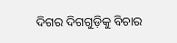ଦିଗର ଦିଗଗୁଡ଼ିକୁ ବିଚାର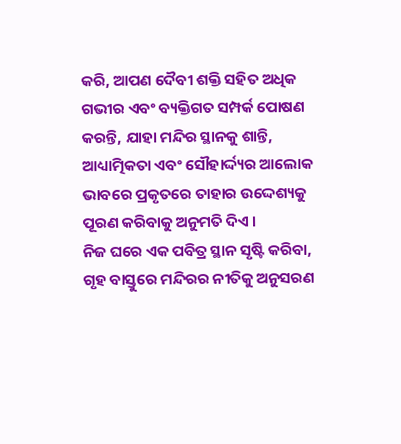କରି, ଆପଣ ଦୈବୀ ଶକ୍ତି ସହିତ ଅଧିକ ଗଭୀର ଏବଂ ବ୍ୟକ୍ତିଗତ ସମ୍ପର୍କ ପୋଷଣ କରନ୍ତି, ଯାହା ମନ୍ଦିର ସ୍ଥାନକୁ ଶାନ୍ତି, ଆଧ୍ୟାତ୍ମିକତା ଏବଂ ସୌହାର୍ଦ୍ଦ୍ୟର ଆଲୋକ ଭାବରେ ପ୍ରକୃତରେ ତାହାର ଉଦ୍ଦେଶ୍ୟକୁ ପୂରଣ କରିବାକୁ ଅନୁମତି ଦିଏ ।
ନିଜ ଘରେ ଏକ ପବିତ୍ର ସ୍ଥାନ ସୃଷ୍ଟି କରିବା, ଗୃହ ବାସ୍ତୁରେ ମନ୍ଦିରର ନୀତିକୁ ଅନୁସରଣ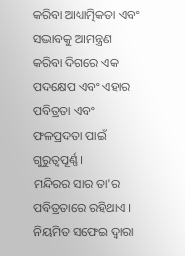କରିବା ଆଧ୍ୟାତ୍ମିକତା ଏବଂ ସଦ୍ଭାବକୁ ଆମନ୍ତ୍ରଣ କରିବା ଦିଗରେ ଏକ ପଦକ୍ଷେପ ଏବଂ ଏହାର ପବିତ୍ରତା ଏବଂ ଫଳପ୍ରଦତା ପାଇଁ ଗୁରୁତ୍ୱପୂର୍ଣ୍ଣ ।
ମନ୍ଦିରର ସାର ତା'ର ପବିତ୍ରତାରେ ରହିଥାଏ । ନିୟମିତ ସଫେଇ ଦ୍ୱାରା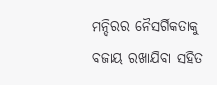ମନ୍ଦିରର ନୈସର୍ଗିକତାକୁ ବଜାୟ ରଖାଯିବା ସହିତ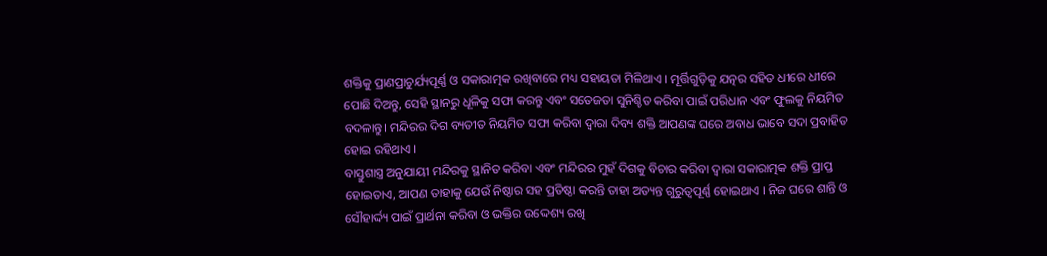ଶକ୍ତିକୁ ପ୍ରାଣପ୍ରାଚୁର୍ଯ୍ୟପୂର୍ଣ୍ଣ ଓ ସକାରାତ୍ମକ ରଖିବାରେ ମଧ୍ୟ ସହାୟତା ମିଳିଥାଏ । ମୂର୍ତ୍ତିଗୁଡ଼ିକୁ ଯତ୍ନର ସହିତ ଧୀରେ ଧୀରେ ପୋଛି ଦିଅନ୍ତୁ, ସେହି ସ୍ଥାନରୁ ଧୂଳିକୁ ସଫା କରନ୍ତୁ ଏବଂ ସତେଜତା ସୁନିଶ୍ଚିତ କରିବା ପାଇଁ ପରିଧାନ ଏବଂ ଫୁଲକୁ ନିୟମିତ ବଦଳାନ୍ତୁ। ମନ୍ଦିରର ଦିଗ ବ୍ୟତୀତ ନିୟମିତ ସଫା କରିବା ଦ୍ଵାରା ଦିବ୍ୟ ଶକ୍ତି ଆପଣଙ୍କ ଘରେ ଅବାଧ ଭାବେ ସଦା ପ୍ରବାହିତ ହୋଇ ରହିଥାଏ ।
ବାସ୍ତୁଶାସ୍ତ୍ର ଅନୁଯାୟୀ ମନ୍ଦିରକୁ ସ୍ଥାନିତ କରିବା ଏବଂ ମନ୍ଦିରର ମୁହଁ ଦିଗକୁ ବିଚାର କରିବା ଦ୍ୱାରା ସକାରାତ୍ମକ ଶକ୍ତି ପ୍ରାପ୍ତ ହୋଇତାଏ, ଆପଣ ତାହାକୁ ଯେଉଁ ନିଷ୍ଠାର ସହ ପ୍ରତିଷ୍ଠା କରନ୍ତି ତାହା ଅତ୍ୟନ୍ତ ଗୁରୁତ୍ୱପୂର୍ଣ୍ଣ ହୋଇଥାଏ । ନିଜ ଘରେ ଶାନ୍ତି ଓ ସୌହାର୍ଦ୍ଦ୍ୟ ପାଇଁ ପ୍ରାର୍ଥନା କରିବା ଓ ଭକ୍ତିର ଉଦ୍ଦେଶ୍ୟ ରଖି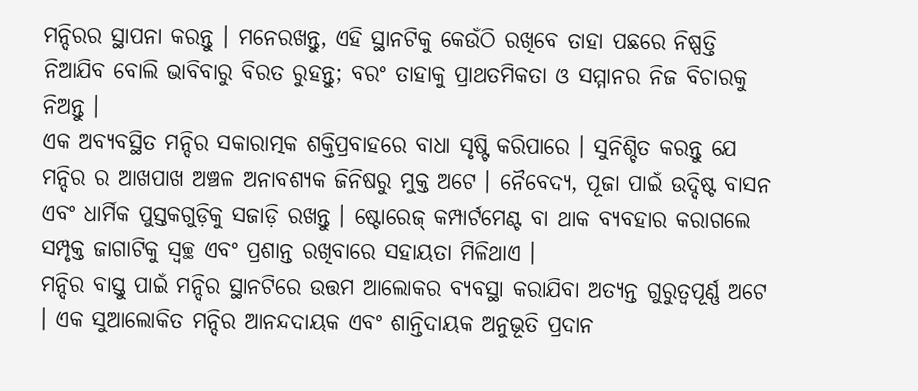ମନ୍ଦିରର ସ୍ଥାପନା କରନ୍ତୁ । ମନେରଖନ୍ତୁ, ଏହି ସ୍ଥାନଟିକୁ କେଉଁଠି ରଖିବେ ତାହା ପଛରେ ନିଷ୍ପତ୍ତି ନିଆଯିବ ବୋଲି ଭାବିବାରୁ ବିରତ ରୁହନ୍ତୁ; ବରଂ ତାହାକୁ ପ୍ରାଥତମିକତା ଓ ସମ୍ମାନର ନିଜ ବିଚାରକୁ ନିଅନ୍ତୁ ।
ଏକ ଅବ୍ୟବସ୍ଥିତ ମନ୍ଦିର ସକାରାତ୍ମକ ଶକ୍ତିପ୍ରବାହରେ ବାଧା ସୃଷ୍ଟି କରିପାରେ । ସୁନିଶ୍ଚିତ କରନ୍ତୁ ଯେ ମନ୍ଦିର ର ଆଖପାଖ ଅଞ୍ଚଳ ଅନାବଶ୍ୟକ ଜିନିଷରୁ ମୁକ୍ତ ଅଟେ । ନୈବେଦ୍ୟ, ପୂଜା ପାଇଁ ଉଦ୍ଦିଷ୍ଟ ବାସନ ଏବଂ ଧାର୍ମିକ ପୁସ୍ତକଗୁଡ଼ିକୁ ସଜାଡ଼ି ରଖନ୍ତୁ । ଷ୍ଟୋରେଜ୍ କମ୍ପାର୍ଟମେଣ୍ଟ ବା ଥାକ ବ୍ୟବହାର କରାଗଲେ ସମ୍ପୃକ୍ତ ଜାଗାଟିକୁ ସ୍ୱଚ୍ଛ ଏବଂ ପ୍ରଶାନ୍ତ ରଖିବାରେ ସହାୟତା ମିଳିଥାଏ ।
ମନ୍ଦିର ବାସ୍ତୁ ପାଇଁ ମନ୍ଦିର ସ୍ଥାନଟିରେ ଉତ୍ତମ ଆଲୋକର ବ୍ୟବସ୍ଥା କରାଯିବା ଅତ୍ୟନ୍ତ ଗୁରୁତ୍ୱପୂର୍ଣ୍ଣ ଅଟେ । ଏକ ସୁଆଲୋକିତ ମନ୍ଦିର ଆନନ୍ଦଦାୟକ ଏବଂ ଶାନ୍ତିଦାୟକ ଅନୁଭୂତି ପ୍ରଦାନ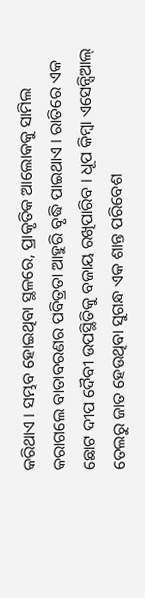କରିଥାଏ । ସମ୍ଭବ ହୋଇଥିବା ସ୍ଥଳରେ, ପ୍ରାକୃତିକ ଆଲୋକକୁ ସାମିଲ କରାଗଲେ ବାତାବରଣର ପବିତ୍ରତା ଆହୁରି ବୃଦ୍ଧି ପାଇଥାଏ । ରାତିରେ ଏକ ଛୋଟ ଦୀପ ଦୈବୀ ଉପସ୍ଥିତିକୁ ବଜାୟ ରଖିପାରିବ । ଧୂପ କିମ୍ବା ଏସେନ୍ସିଆଲ୍ ତେଲରୁ ଜାତ ହେଉଥିବା ସୁଗନ୍ଧ ଏକ ଶାନ୍ତ ପରିବେଶ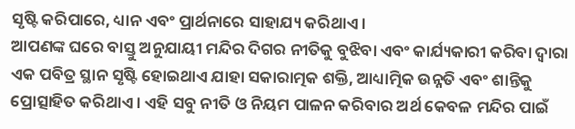ସୃଷ୍ଟି କରିପାରେ, ଧ୍ୟାନ ଏବଂ ପ୍ରାର୍ଥନାରେ ସାହାଯ୍ୟ କରିଥାଏ ।
ଆପଣଙ୍କ ଘରେ ବାସ୍ତୁ ଅନୁଯାୟୀ ମନ୍ଦିର ଦିଗର ନୀତିକୁ ବୁଝିବା ଏବଂ କାର୍ଯ୍ୟକାରୀ କରିବା ଦ୍ୱାରା ଏକ ପବିତ୍ର ସ୍ଥାନ ସୃଷ୍ଟି ହୋଇଥାଏ ଯାହା ସକାରାତ୍ମକ ଶକ୍ତି, ଆଧ୍ୟାତ୍ମିକ ଉନ୍ନତି ଏବଂ ଶାନ୍ତିକୁ ପ୍ରୋତ୍ସାହିତ କରିଥାଏ । ଏହି ସବୁ ନୀତି ଓ ନିୟମ ପାଳନ କରିବାର ଅର୍ଥ କେବଳ ମନ୍ଦିର ପାଇଁ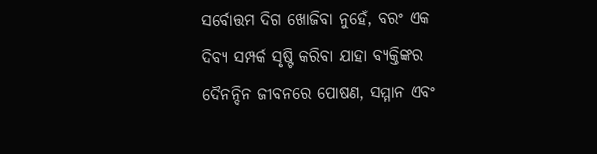ସର୍ବୋତ୍ତମ ଦିଗ ଖୋଜିବା ନୁହେଁ, ବରଂ ଏକ ଦିବ୍ୟ ସମ୍ପର୍କ ସୃଷ୍ଟି କରିବା ଯାହା ବ୍ୟକ୍ତିଙ୍କର ଦୈନନ୍ଦିନ ଜୀବନରେ ପୋଷଣ, ସମ୍ମାନ ଏବଂ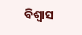ବିଶ୍ୱାସ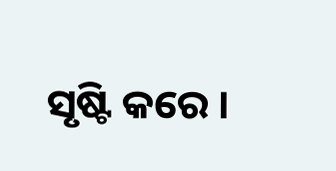ସୃଷ୍ଟି କରେ ।